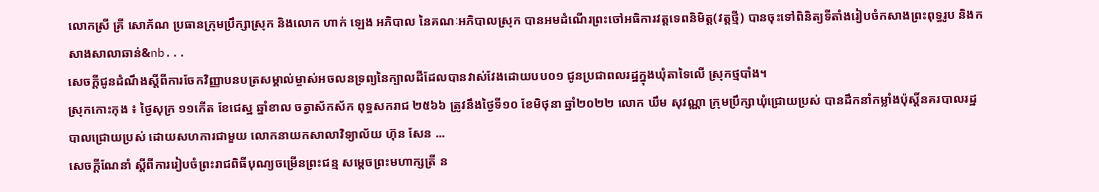លោកស្រី គ្រី សោភ័ណ ប្រធានក្រុមប្រឹក្សាស្រុក និងលោក ហាក់ ឡេង អភិបាល នៃគណៈអភិបាលស្រុក បានអមដំណើរព្រះចៅអធិការវត្តទេពនិមិត្ត(វត្តថ្មី) បានចុះទៅពិនិត្យទីតាំងរៀបចំកសាងព្រះពុទ្ធរូប និងកសាងសាលាឆាន់&nb...
សេចក្តីជូនដំណឹងស្ដីពីការចែកវិញ្ញាបនបត្រសម្គាល់ម្ចាស់អចលនទ្រព្យនៃក្បាលដីដែលបានវាស់វែងដោយបប០១ ជូនប្រជាពលរដ្ឋក្នុងឃុំតាទៃលើ ស្រុកថ្មបាំង។
ស្រុកកោះកុង ៖ ថ្ងៃសុក្រ ១១កើត ខែជេស្ឋ ឆ្នាំខាល ចត្វាស័កស័ក ពុទ្ធសករាជ ២៥៦៦ ត្រូវនឹងថ្ងៃទី១០ ខែមិថុនា ឆ្នាំ២០២២ លោក ឃឹម សុវណ្ណា ក្រុមប្រឹក្សាឃុំជ្រោយប្រស់ បានដឹកនាំកម្លាំងប៉ុស្តិ៍នគរបាលរដ្ឋបាលជ្រោយប្រស់ ដោយសហការជាមួយ លោកនាយកសាលាវិទ្យាល័យ ហ៊ុន សែន ...
សេចក្ដីណែនាំ ស្តីពីការរៀបចំព្រះរាជពិធីបុណ្យចម្រើនព្រះជន្ម សម្តេចព្រះមហាក្សត្រី ន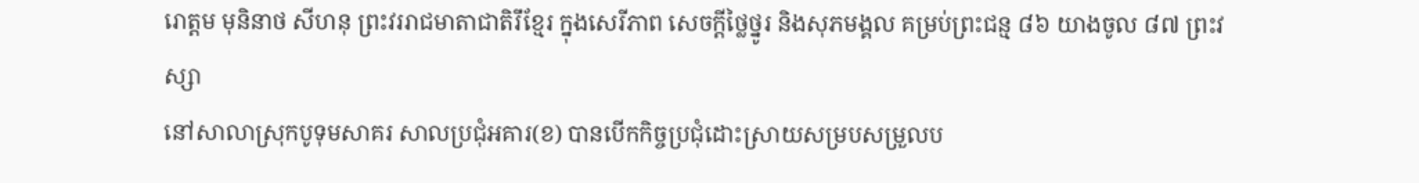រោត្តម មុនិនាថ សីហនុ ព្រះវររាជមាតាជាតិរឹខ្មែរ ក្នុងសេរីភាព សេចក្តីថ្លៃថ្នូរ និងសុភមង្គល គម្រប់ព្រះជន្ម ៨៦ យាងចូល ៨៧ ព្រះវស្សា
នៅសាលាស្រុកបូទុមសាគរ សាលប្រជុំអគារ(ខ) បានបើកកិច្ចប្រជុំដោះស្រាយសម្របសម្រួលប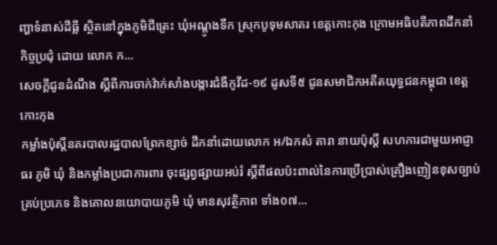ញ្ហាទំនាស់ដីធ្លី ស្ថិតនៅក្នុងភូមិជីត្រេះ ឃុំអណ្ដូងទឹក ស្រុកបូទុមសាគរ ខេត្តកោះកុង ក្រោមអធិបតីភាពដឹកនាំកិច្ចប្រជុំ ដោយ លោក ក...
សេចក្តីជូនដំណឹង ស្តីពីការចាក់វ៉ាក់សាំងបង្ការជំងឺកូវីដ-១៩ ដូសទី៥ ជូនសមាជិកអតីតយុទ្ធជនកម្ពុជា ខេត្តកោះកុង
កម្លាំងប៉ុស្តិ៍នគរបាលរដ្ឋបាលព្រែកខ្សាច់ ដឹកនាំដោយលោក អ/ឯកសំ តារា នាយប៉ុស្តិ៍ សហការជាមួយអាជ្ញាធរ ភូមិ ឃុំ និងកម្លាំងប្រជាការពារ ចុះផ្សព្វផ្សាយអប់រំ ស្តីពីផលប៉ះពាល់នៃការប្រើប្រាស់គ្រឿងញៀនខុសច្បាប់គ្រប់ប្រភេទ និងគោលនយោបាយភូមិ ឃុំ មានសុវត្ថិភាព ទាំង០៧...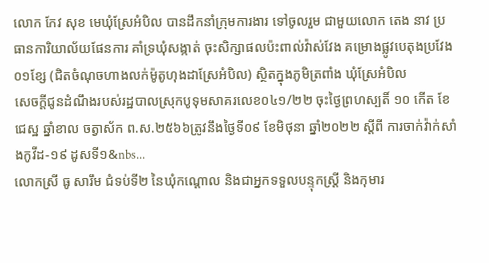លោក កែវ សុខ មេឃុំស្រែអំបិល បានដឹកនាំក្រុមការងារ ទៅចូលរួម ជាមួយលោក តេង នាវ ប្រធានការិយាល័យផែនការ គាំទ្រឃុំសង្កាត់ ចុះសិក្សាផលប៉ះពាល់វ៉ាស់វែង គម្រោងផ្លូវបេតុងប្រវែង០១ខ្សែ (ជិតចំណុចហាងលក់ម៉ូតូហុងដាស្រែអំបិល) ស្ថិតក្នុងភូមិត្រពាំង ឃុំស្រែអំបិល
សេចក្តីជូនដំណឹងរបស់រដ្ឋបាលស្រុកបូទុមសាគរលេខ០៤១/២២ ចុះថ្ងៃព្រហស្បតិ៍ ១០ កើត ខែជេស្ឋ ឆ្នាំខាល ចត្វាស័ក ព.ស.២៥៦៦ត្រូវនឹងថ្ងៃទី០៩ ខែមិថុនា ឆ្នាំ២០២២ ស្ដីពី ការចាក់វ៉ាក់សាំងកូវីដ-១៩ ដូសទី១&nbs...
លោកស្រី ធូ សារឹម ជំទប់ទី២ នៃឃុំកណ្តោល និងជាអ្នកទទួលបន្ទុកស្ត្រី និងកុមារ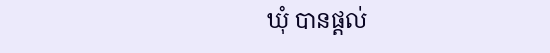ឃំុ បានផ្តល់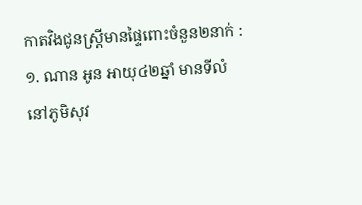កាតវិងជូនស្រ្តីមានផ្ទៃពោះចំនួន២នាក់ : ១. ណាន អូន អាយុ៤២ឆ្នាំ មានទីលំនៅភូមិសុវ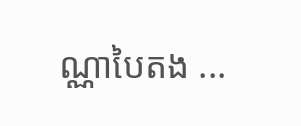ណ្ណាបៃតង ...